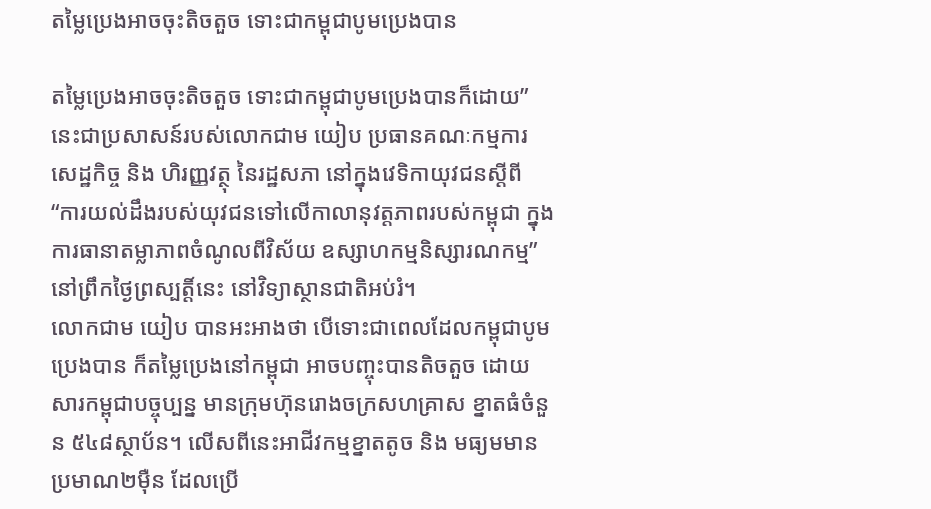តម្លៃប្រេងអាចចុះតិចតួច ទោះជាកម្ពុជាបូមប្រេងបាន

តម្លៃប្រេងអាចចុះតិចតួច ទោះជាកម្ពុជាបូមប្រេងបានក៏ដោយ” នេះជាប្រសាសន៍របស់លោកជាម យៀប ប្រធានគណៈកម្មការ សេដ្ឋកិច្ច និង ហិរញ្ញវត្ថុ នៃរដ្ឋសភា នៅក្នុងវេទិកាយុវជនស្ដីពី “ការយល់ដឹងរបស់យុវជនទៅលើកាលានុវត្តភាពរបស់កម្ពុជា ក្នុងការធានាតម្លាភាពចំណូលពីវិស័យ ឧស្សាហកម្មនិស្សារណកម្ម” នៅព្រឹកថ្ងៃព្រស្បត្តិ៍នេះ នៅវិទ្យាស្ថានជាតិអប់រំ។
លោកជាម យៀប បានអះអាងថា បើទោះជាពេលដែលកម្ពុជាបូមប្រេងបាន ក៏តម្លៃប្រេងនៅកម្ពុជា អាចបញ្ចុះបានតិចតួច ដោយសារកម្ពុជាបច្ចុប្បន្ន មានក្រុមហ៊ុនរោងចក្រសហគ្រាស ខ្នាតធំចំនួន ៥៤៨ស្ថាប័ន។ លើសពីនេះអាជីវកម្មខ្នាតតូច និង មធ្យមមានប្រមាណ២ម៉ឺន ដែលប្រើ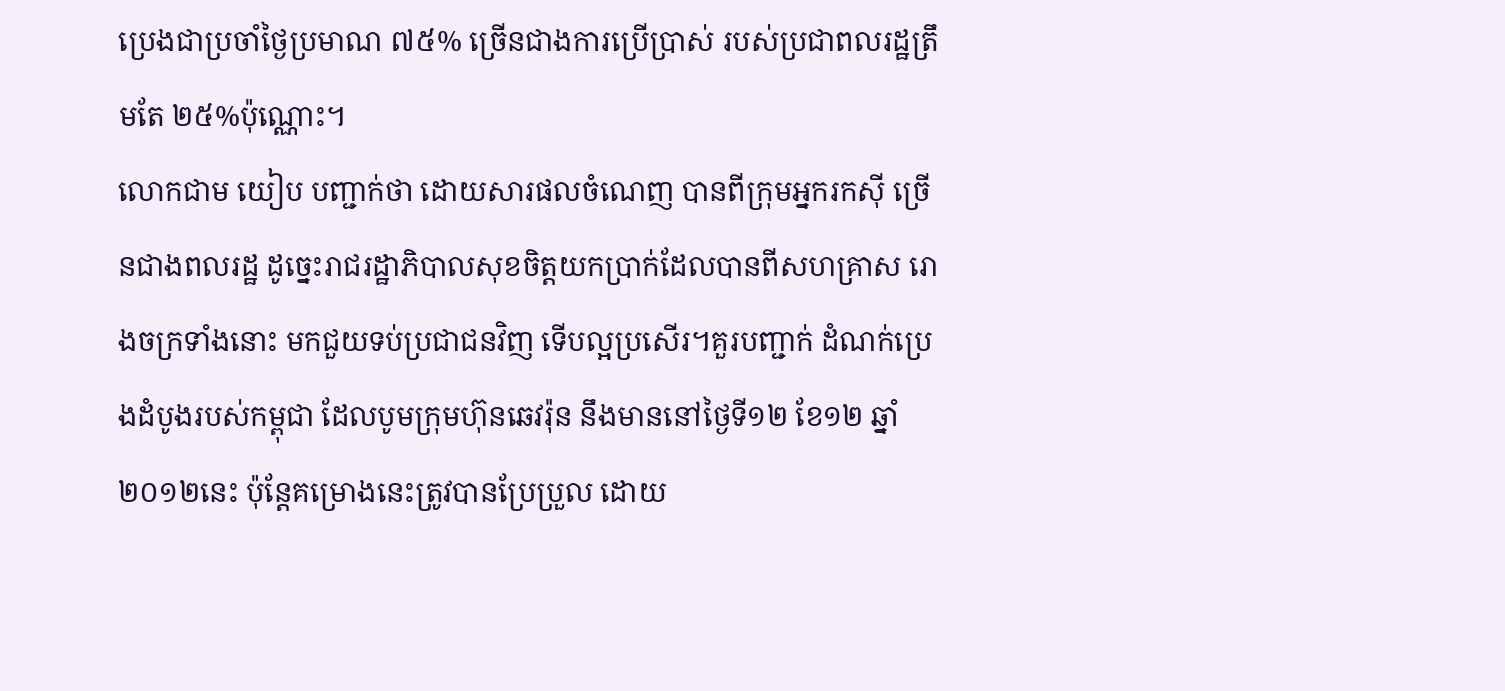ប្រេងជាប្រចាំថ្ងៃប្រមាណ ៧៥% ច្រើនជាងការប្រើប្រាស់ របស់ប្រជាពលរដ្ឋត្រឹមតែ ២៥%ប៉ុណ្ណោះ។
លោកជាម យៀប បញ្ជាក់ថា ដោយសារផលចំណេញ បានពីក្រុមអ្នករកស៊ី ច្រើនជាងពលរដ្ឋ ដូច្នេះរាជរដ្ឋាភិបាលសុខចិត្តយកប្រាក់ដែលបានពីសហគ្រាស រោងចក្រទាំងនោះ មកជួយទប់ប្រជាជនវិញ ទើបល្អប្រសើរ។គួរបញ្ជាក់ ដំណក់ប្រេងដំបូងរបស់កម្ពុជា ដែលបូមក្រុមហ៊ុនឆេវរ៉ុន នឹងមាននៅថ្ងៃទី១២ ខែ១២ ឆ្នាំ២០១២នេះ ប៉ុន្តែគម្រោងនេះត្រូវបានប្រែប្រួល ដោយ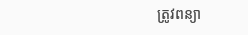ត្រូវពន្យា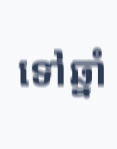ទៅឆ្នាំ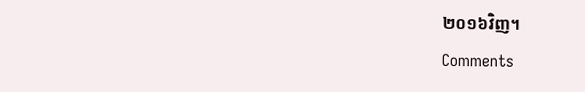២០១៦វិញ។
Comments